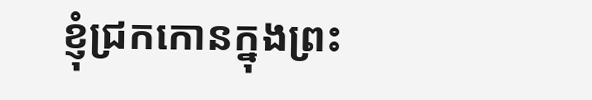ខ្ញុំជ្រកកោនក្នុងព្រះ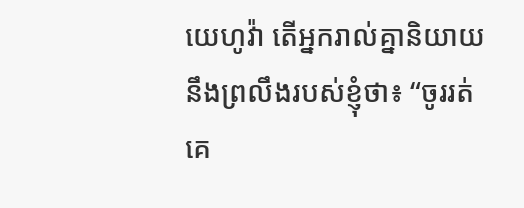យេហូវ៉ា តើអ្នករាល់គ្នានិយាយនឹងព្រលឹងរបស់ខ្ញុំថា៖ “ចូររត់គេ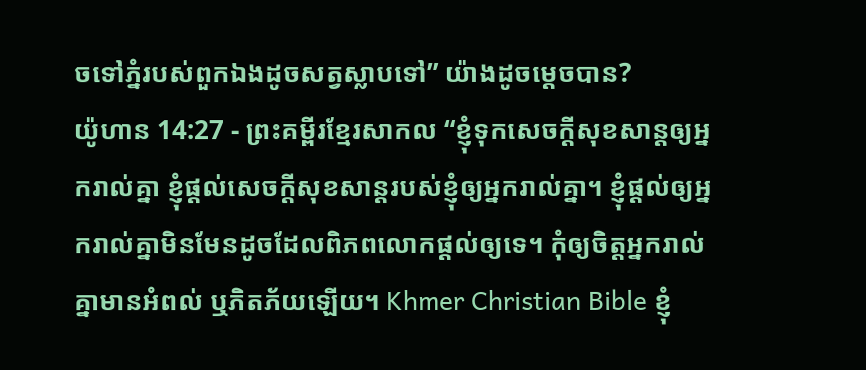ចទៅភ្នំរបស់ពួកឯងដូចសត្វស្លាបទៅ” យ៉ាងដូចម្ដេចបាន?
យ៉ូហាន 14:27 - ព្រះគម្ពីរខ្មែរសាកល “ខ្ញុំទុកសេចក្ដីសុខសាន្តឲ្យអ្នករាល់គ្នា ខ្ញុំផ្ដល់សេចក្ដីសុខសាន្តរបស់ខ្ញុំឲ្យអ្នករាល់គ្នា។ ខ្ញុំផ្ដល់ឲ្យអ្នករាល់គ្នាមិនមែនដូចដែលពិភពលោកផ្ដល់ឲ្យទេ។ កុំឲ្យចិត្តអ្នករាល់គ្នាមានអំពល់ ឬភិតភ័យឡើយ។ Khmer Christian Bible ខ្ញុំ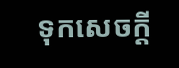ទុកសេចក្ដី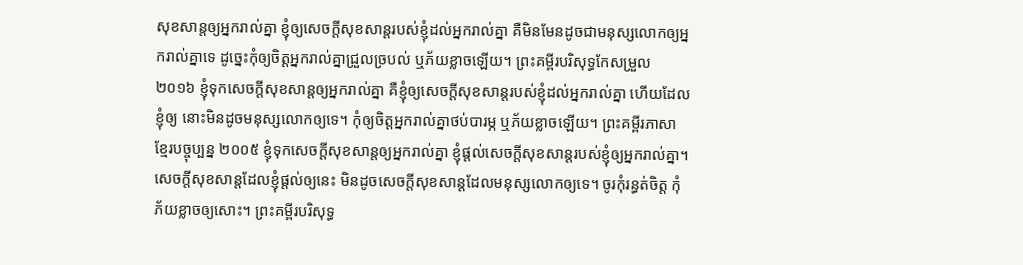សុខសាន្តឲ្យអ្នករាល់គ្នា ខ្ញុំឲ្យសេចក្ដីសុខសាន្តរបស់ខ្ញុំដល់អ្នករាល់គ្នា គឺមិនមែនដូចជាមនុស្សលោកឲ្យអ្នករាល់គ្នាទេ ដូច្នេះកុំឲ្យចិត្តអ្នករាល់គ្នាជ្រួលច្របល់ ឬភ័យខ្លាចឡើយ។ ព្រះគម្ពីរបរិសុទ្ធកែសម្រួល ២០១៦ ខ្ញុំទុកសេចក្តីសុខសាន្តឲ្យអ្នករាល់គ្នា គឺខ្ញុំឲ្យសេចក្តីសុខសាន្តរបស់ខ្ញុំដល់អ្នករាល់គ្នា ហើយដែលខ្ញុំឲ្យ នោះមិនដូចមនុស្សលោកឲ្យទេ។ កុំឲ្យចិត្តអ្នករាល់គ្នាថប់បារម្ភ ឬភ័យខ្លាចឡើយ។ ព្រះគម្ពីរភាសាខ្មែរបច្ចុប្បន្ន ២០០៥ ខ្ញុំទុកសេចក្ដីសុខសាន្តឲ្យអ្នករាល់គ្នា ខ្ញុំផ្ដល់សេចក្ដីសុខសាន្តរបស់ខ្ញុំឲ្យអ្នករាល់គ្នា។ សេចក្ដីសុខសាន្តដែលខ្ញុំផ្ដល់ឲ្យនេះ មិនដូចសេចក្ដីសុខសាន្តដែលមនុស្សលោកឲ្យទេ។ ចូរកុំរន្ធត់ចិត្ត កុំភ័យខ្លាចឲ្យសោះ។ ព្រះគម្ពីរបរិសុទ្ធ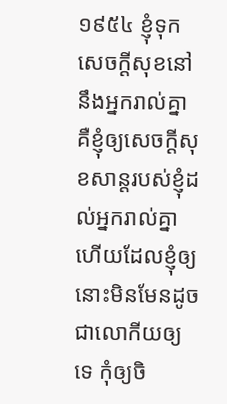១៩៥៤ ខ្ញុំទុកសេចក្ដីសុខនៅនឹងអ្នករាល់គ្នា គឺខ្ញុំឲ្យសេចក្ដីសុខសាន្តរបស់ខ្ញុំដល់អ្នករាល់គ្នា ហើយដែលខ្ញុំឲ្យ នោះមិនមែនដូចជាលោកីយឲ្យទេ កុំឲ្យចិ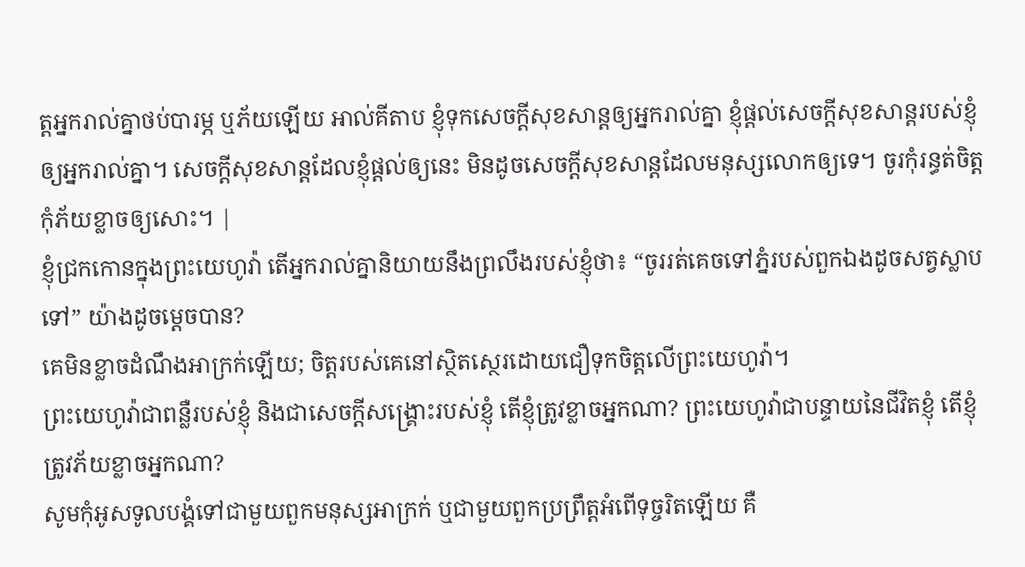ត្តអ្នករាល់គ្នាថប់បារម្ភ ឬភ័យឡើយ អាល់គីតាប ខ្ញុំទុកសេចក្ដីសុខសាន្ដឲ្យអ្នករាល់គ្នា ខ្ញុំផ្ដល់សេចក្ដីសុខសាន្ដរបស់ខ្ញុំឲ្យអ្នករាល់គ្នា។ សេចក្ដីសុខសាន្ដដែលខ្ញុំផ្ដល់ឲ្យនេះ មិនដូចសេចក្ដីសុខសាន្ដដែលមនុស្សលោកឲ្យទេ។ ចូរកុំរន្ធត់ចិត្ដ កុំភ័យខ្លាចឲ្យសោះ។ |
ខ្ញុំជ្រកកោនក្នុងព្រះយេហូវ៉ា តើអ្នករាល់គ្នានិយាយនឹងព្រលឹងរបស់ខ្ញុំថា៖ “ចូររត់គេចទៅភ្នំរបស់ពួកឯងដូចសត្វស្លាបទៅ” យ៉ាងដូចម្ដេចបាន?
គេមិនខ្លាចដំណឹងអាក្រក់ឡើយ; ចិត្តរបស់គេនៅស្ថិតស្ថេរដោយជឿទុកចិត្តលើព្រះយេហូវ៉ា។
ព្រះយេហូវ៉ាជាពន្លឺរបស់ខ្ញុំ និងជាសេចក្ដីសង្គ្រោះរបស់ខ្ញុំ តើខ្ញុំត្រូវខ្លាចអ្នកណា? ព្រះយេហូវ៉ាជាបន្ទាយនៃជីវិតខ្ញុំ តើខ្ញុំត្រូវភ័យខ្លាចអ្នកណា?
សូមកុំអូសទូលបង្គំទៅជាមួយពួកមនុស្សអាក្រក់ ឬជាមួយពួកប្រព្រឹត្តអំពើទុច្ចរិតឡើយ គឺ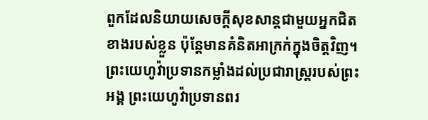ពួកដែលនិយាយសេចក្ដីសុខសាន្តជាមួយអ្នកជិតខាងរបស់ខ្លួន ប៉ុន្តែមានគំនិតអាក្រក់ក្នុងចិត្តវិញ។
ព្រះយេហូវ៉ាប្រទានកម្លាំងដល់ប្រជារាស្ត្ររបស់ព្រះអង្គ ព្រះយេហូវ៉ាប្រទានពរ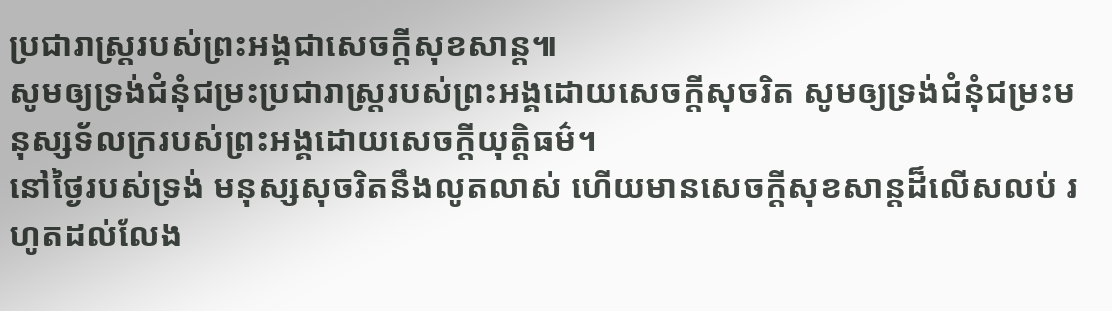ប្រជារាស្ត្ររបស់ព្រះអង្គជាសេចក្ដីសុខសាន្ត៕
សូមឲ្យទ្រង់ជំនុំជម្រះប្រជារាស្ត្ររបស់ព្រះអង្គដោយសេចក្ដីសុចរិត សូមឲ្យទ្រង់ជំនុំជម្រះមនុស្សទ័លក្ររបស់ព្រះអង្គដោយសេចក្ដីយុត្តិធម៌។
នៅថ្ងៃរបស់ទ្រង់ មនុស្សសុចរិតនឹងលូតលាស់ ហើយមានសេចក្ដីសុខសាន្តដ៏លើសលប់ រហូតដល់លែង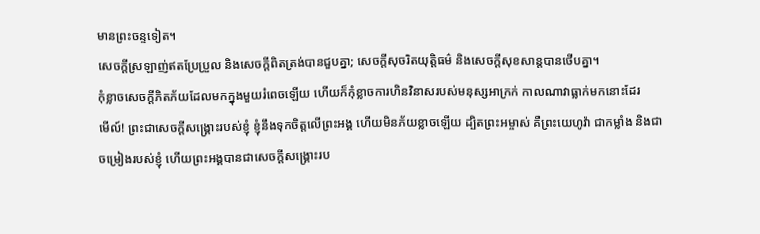មានព្រះចន្ទទៀត។
សេចក្ដីស្រឡាញ់ឥតប្រែប្រួល និងសេចក្ដីពិតត្រង់បានជួបគ្នា; សេចក្ដីសុចរិតយុត្តិធម៌ និងសេចក្ដីសុខសាន្តបានថើបគ្នា។
កុំខ្លាចសេចក្ដីភិតភ័យដែលមកក្នុងមួយរំពេចឡើយ ហើយក៏កុំខ្លាចការហិនវិនាសរបស់មនុស្សអាក្រក់ កាលណាវាធ្លាក់មកនោះដែរ
មើល៍! ព្រះជាសេចក្ដីសង្គ្រោះរបស់ខ្ញុំ ខ្ញុំនឹងទុកចិត្តលើព្រះអង្គ ហើយមិនភ័យខ្លាចឡើយ ដ្បិតព្រះអម្ចាស់ គឺព្រះយេហូវ៉ា ជាកម្លាំង និងជាចម្រៀងរបស់ខ្ញុំ ហើយព្រះអង្គបានជាសេចក្ដីសង្គ្រោះរប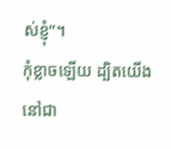ស់ខ្ញុំ”។
កុំខ្លាចឡើយ ដ្បិតយើងនៅជា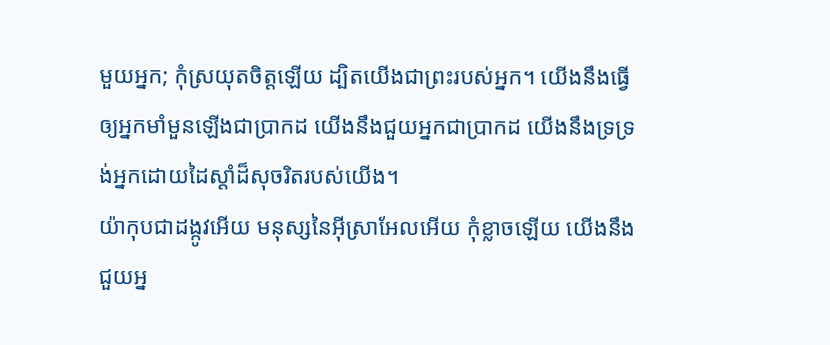មួយអ្នក; កុំស្រយុតចិត្តឡើយ ដ្បិតយើងជាព្រះរបស់អ្នក។ យើងនឹងធ្វើឲ្យអ្នកមាំមួនឡើងជាប្រាកដ យើងនឹងជួយអ្នកជាប្រាកដ យើងនឹងទ្រទ្រង់អ្នកដោយដៃស្ដាំដ៏សុចរិតរបស់យើង។
យ៉ាកុបជាដង្កូវអើយ មនុស្សនៃអ៊ីស្រាអែលអើយ កុំខ្លាចឡើយ យើងនឹងជួយអ្ន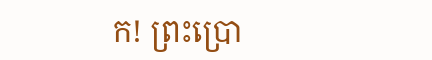ក! ព្រះប្រោ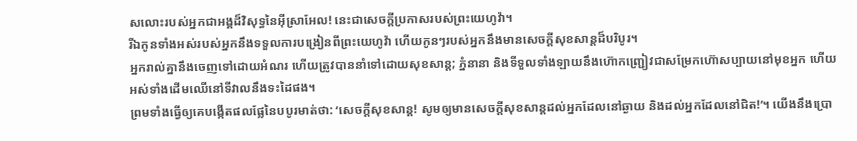សលោះរបស់អ្នកជាអង្គដ៏វិសុទ្ធនៃអ៊ីស្រាអែល! នេះជាសេចក្ដីប្រកាសរបស់ព្រះយេហូវ៉ា។
រីឯកូនទាំងអស់របស់អ្នកនឹងទទួលការបង្រៀនពីព្រះយេហូវ៉ា ហើយកូនៗរបស់អ្នកនឹងមានសេចក្ដីសុខសាន្តដ៏បរិបូរ។
អ្នករាល់គ្នានឹងចេញទៅដោយអំណរ ហើយត្រូវបាននាំទៅដោយសុខសាន្ត; ភ្នំនានា និងទីទួលទាំងឡាយនឹងហ៊ោកញ្ជ្រៀវជាសម្រែកហ៊ោសប្បាយនៅមុខអ្នក ហើយអស់ទាំងដើមឈើនៅទីវាលនឹងទះដៃផង។
ព្រមទាំងធ្វើឲ្យគេបង្កើតផលផ្លែនៃបបូរមាត់ថា: ‘សេចក្ដីសុខសាន្ត! សូមឲ្យមានសេចក្ដីសុខសាន្តដល់អ្នកដែលនៅឆ្ងាយ និងដល់អ្នកដែលនៅជិត!’។ យើងនឹងប្រោ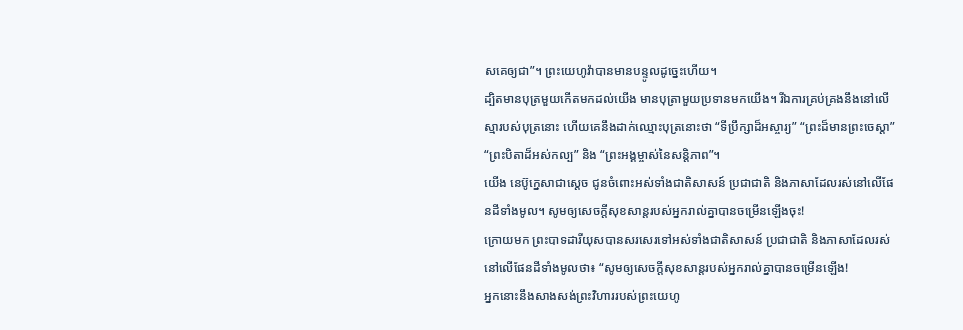សគេឲ្យជា”។ ព្រះយេហូវ៉ាបានមានបន្ទូលដូច្នេះហើយ។
ដ្បិតមានបុត្រមួយកើតមកដល់យើង មានបុត្រាមួយប្រទានមកយើង។ រីឯការគ្រប់គ្រងនឹងនៅលើស្មារបស់បុត្រនោះ ហើយគេនឹងដាក់ឈ្មោះបុត្រនោះថា “ទីប្រឹក្សាដ៏អស្ចារ្យ” “ព្រះដ៏មានព្រះចេស្ដា” “ព្រះបិតាដ៏អស់កល្ប” និង “ព្រះអង្គម្ចាស់នៃសន្តិភាព”។
យើង នេប៊ូក្នេសាជាស្ដេច ជូនចំពោះអស់ទាំងជាតិសាសន៍ ប្រជាជាតិ និងភាសាដែលរស់នៅលើផែនដីទាំងមូល។ សូមឲ្យសេចក្ដីសុខសាន្តរបស់អ្នករាល់គ្នាបានចម្រើនឡើងចុះ!
ក្រោយមក ព្រះបាទដារីយុសបានសរសេរទៅអស់ទាំងជាតិសាសន៍ ប្រជាជាតិ និងភាសាដែលរស់នៅលើផែនដីទាំងមូលថា៖ “សូមឲ្យសេចក្ដីសុខសាន្តរបស់អ្នករាល់គ្នាបានចម្រើនឡើង!
អ្នកនោះនឹងសាងសង់ព្រះវិហាររបស់ព្រះយេហូ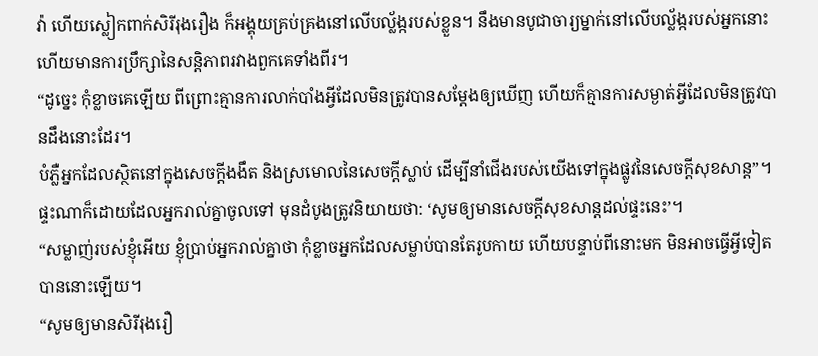វ៉ា ហើយស្លៀកពាក់សិរីរុងរឿង ក៏អង្គុយគ្រប់គ្រងនៅលើបល្ល័ង្ករបស់ខ្លួន។ នឹងមានបូជាចារ្យម្នាក់នៅលើបល្ល័ង្ករបស់អ្នកនោះ ហើយមានការប្រឹក្សានៃសន្តិភាពរវាងពួកគេទាំងពីរ។
“ដូច្នេះ កុំខ្លាចគេឡើយ ពីព្រោះគ្មានការលាក់បាំងអ្វីដែលមិនត្រូវបានសម្ដែងឲ្យឃើញ ហើយក៏គ្មានការសម្ងាត់អ្វីដែលមិនត្រូវបានដឹងនោះដែរ។
បំភ្លឺអ្នកដែលស្ថិតនៅក្នុងសេចក្ដីងងឹត និងស្រមោលនៃសេចក្ដីស្លាប់ ដើម្បីនាំជើងរបស់យើងទៅក្នុងផ្លូវនៃសេចក្ដីសុខសាន្ត”។
ផ្ទះណាក៏ដោយដែលអ្នករាល់គ្នាចូលទៅ មុនដំបូងត្រូវនិយាយថា: ‘សូមឲ្យមានសេចក្ដីសុខសាន្តដល់ផ្ទះនេះ’។
“សម្លាញ់របស់ខ្ញុំអើយ ខ្ញុំប្រាប់អ្នករាល់គ្នាថា កុំខ្លាចអ្នកដែលសម្លាប់បានតែរូបកាយ ហើយបន្ទាប់ពីនោះមក មិនអាចធ្វើអ្វីទៀតបាននោះឡើយ។
“សូមឲ្យមានសិរីរុងរឿ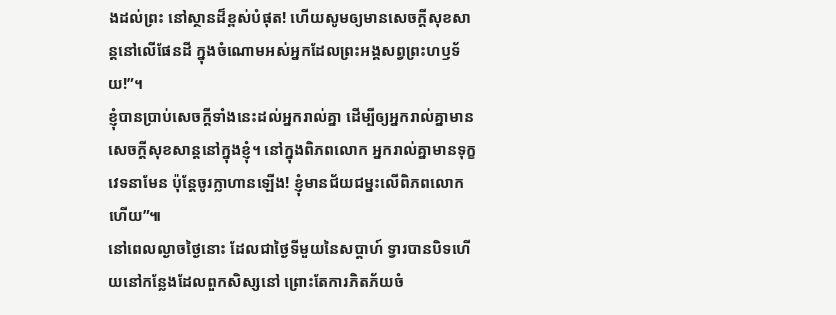ងដល់ព្រះ នៅស្ថានដ៏ខ្ពស់បំផុត! ហើយសូមឲ្យមានសេចក្ដីសុខសាន្តនៅលើផែនដី ក្នុងចំណោមអស់អ្នកដែលព្រះអង្គសព្វព្រះហឫទ័យ!”។
ខ្ញុំបានប្រាប់សេចក្ដីទាំងនេះដល់អ្នករាល់គ្នា ដើម្បីឲ្យអ្នករាល់គ្នាមានសេចក្ដីសុខសាន្តនៅក្នុងខ្ញុំ។ នៅក្នុងពិភពលោក អ្នករាល់គ្នាមានទុក្ខវេទនាមែន ប៉ុន្តែចូរក្លាហានឡើង! ខ្ញុំមានជ័យជម្នះលើពិភពលោកហើយ”៕
នៅពេលល្ងាចថ្ងៃនោះ ដែលជាថ្ងៃទីមួយនៃសប្ដាហ៍ ទ្វារបានបិទហើយនៅកន្លែងដែលពួកសិស្សនៅ ព្រោះតែការភិតភ័យចំ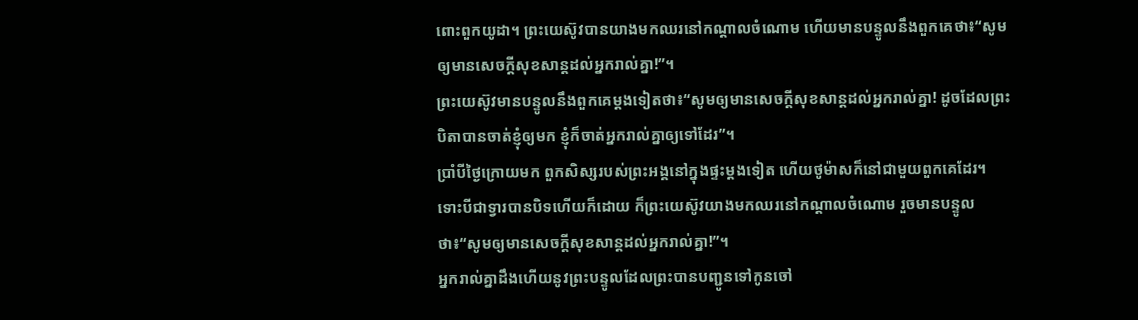ពោះពួកយូដា។ ព្រះយេស៊ូវបានយាងមកឈរនៅកណ្ដាលចំណោម ហើយមានបន្ទូលនឹងពួកគេថា៖“សូមឲ្យមានសេចក្ដីសុខសាន្តដល់អ្នករាល់គ្នា!”។
ព្រះយេស៊ូវមានបន្ទូលនឹងពួកគេម្ដងទៀតថា៖“សូមឲ្យមានសេចក្ដីសុខសាន្តដល់អ្នករាល់គ្នា! ដូចដែលព្រះបិតាបានចាត់ខ្ញុំឲ្យមក ខ្ញុំក៏ចាត់អ្នករាល់គ្នាឲ្យទៅដែរ”។
ប្រាំបីថ្ងៃក្រោយមក ពួកសិស្សរបស់ព្រះអង្គនៅក្នុងផ្ទះម្ដងទៀត ហើយថូម៉ាសក៏នៅជាមួយពួកគេដែរ។ ទោះបីជាទ្វារបានបិទហើយក៏ដោយ ក៏ព្រះយេស៊ូវយាងមកឈរនៅកណ្ដាលចំណោម រួចមានបន្ទូលថា៖“សូមឲ្យមានសេចក្ដីសុខសាន្តដល់អ្នករាល់គ្នា!”។
អ្នករាល់គ្នាដឹងហើយនូវព្រះបន្ទូលដែលព្រះបានបញ្ជូនទៅកូនចៅ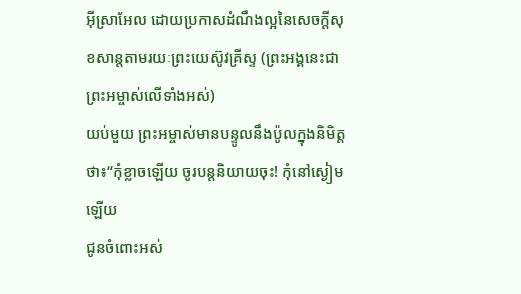អ៊ីស្រាអែល ដោយប្រកាសដំណឹងល្អនៃសេចក្ដីសុខសាន្តតាមរយៈព្រះយេស៊ូវគ្រីស្ទ (ព្រះអង្គនេះជាព្រះអម្ចាស់លើទាំងអស់)
យប់មួយ ព្រះអម្ចាស់មានបន្ទូលនឹងប៉ូលក្នុងនិមិត្តថា៖“កុំខ្លាចឡើយ ចូរបន្តនិយាយចុះ! កុំនៅស្ងៀមឡើយ
ជូនចំពោះអស់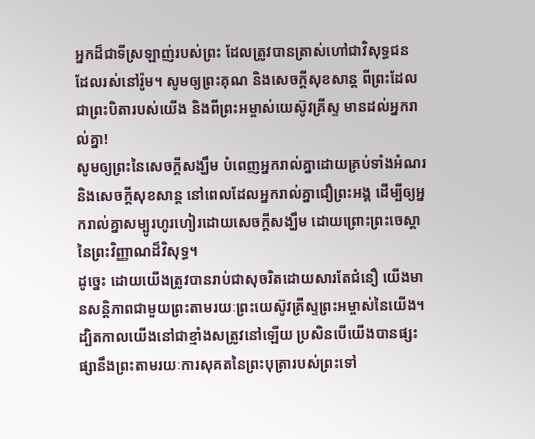អ្នកដ៏ជាទីស្រឡាញ់របស់ព្រះ ដែលត្រូវបានត្រាស់ហៅជាវិសុទ្ធជន ដែលរស់នៅរ៉ូម។ សូមឲ្យព្រះគុណ និងសេចក្ដីសុខសាន្ត ពីព្រះដែលជាព្រះបិតារបស់យើង និងពីព្រះអម្ចាស់យេស៊ូវគ្រីស្ទ មានដល់អ្នករាល់គ្នា!
សូមឲ្យព្រះនៃសេចក្ដីសង្ឃឹម បំពេញអ្នករាល់គ្នាដោយគ្រប់ទាំងអំណរ និងសេចក្ដីសុខសាន្ត នៅពេលដែលអ្នករាល់គ្នាជឿព្រះអង្គ ដើម្បីឲ្យអ្នករាល់គ្នាសម្បូរហូរហៀរដោយសេចក្ដីសង្ឃឹម ដោយព្រោះព្រះចេស្ដានៃព្រះវិញ្ញាណដ៏វិសុទ្ធ។
ដូច្នេះ ដោយយើងត្រូវបានរាប់ជាសុចរិតដោយសារតែជំនឿ យើងមានសន្តិភាពជាមួយព្រះតាមរយៈព្រះយេស៊ូវគ្រីស្ទព្រះអម្ចាស់នៃយើង។
ដ្បិតកាលយើងនៅជាខ្មាំងសត្រូវនៅឡើយ ប្រសិនបើយើងបានផ្សះផ្សានឹងព្រះតាមរយៈការសុគតនៃព្រះបុត្រារបស់ព្រះទៅ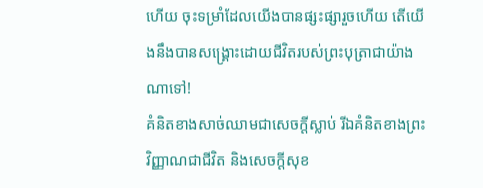ហើយ ចុះទម្រាំដែលយើងបានផ្សះផ្សារួចហើយ តើយើងនឹងបានសង្គ្រោះដោយជីវិតរបស់ព្រះបុត្រាជាយ៉ាងណាទៅ!
គំនិតខាងសាច់ឈាមជាសេចក្ដីស្លាប់ រីឯគំនិតខាងព្រះវិញ្ញាណជាជីវិត និងសេចក្ដីសុខ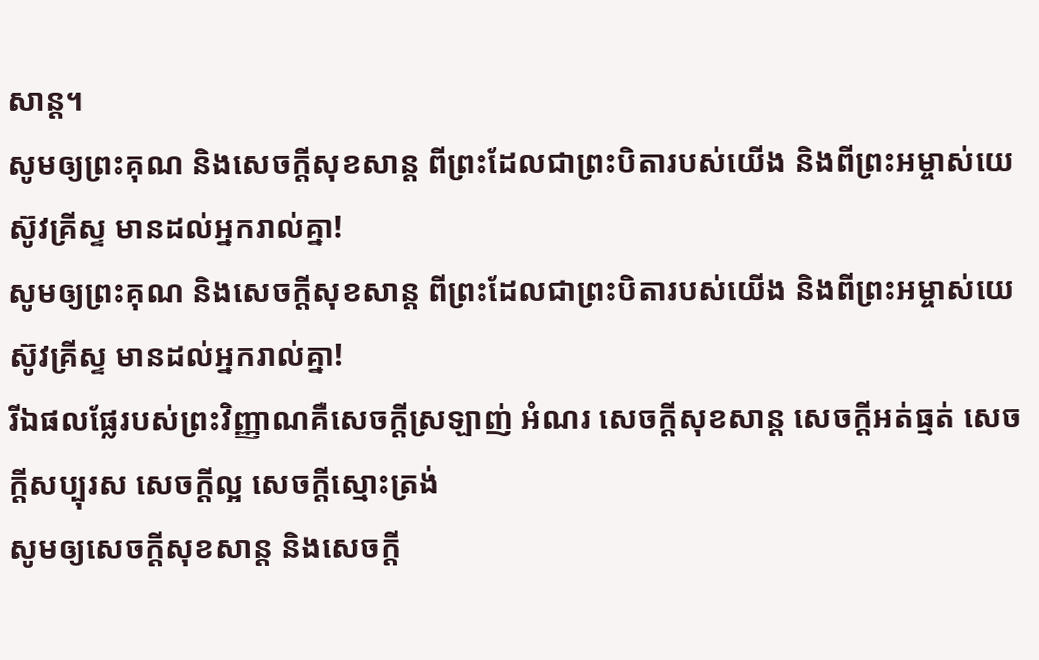សាន្ត។
សូមឲ្យព្រះគុណ និងសេចក្ដីសុខសាន្ត ពីព្រះដែលជាព្រះបិតារបស់យើង និងពីព្រះអម្ចាស់យេស៊ូវគ្រីស្ទ មានដល់អ្នករាល់គ្នា!
សូមឲ្យព្រះគុណ និងសេចក្ដីសុខសាន្ត ពីព្រះដែលជាព្រះបិតារបស់យើង និងពីព្រះអម្ចាស់យេស៊ូវគ្រីស្ទ មានដល់អ្នករាល់គ្នា!
រីឯផលផ្លែរបស់ព្រះវិញ្ញាណគឺសេចក្ដីស្រឡាញ់ អំណរ សេចក្ដីសុខសាន្ត សេចក្ដីអត់ធ្មត់ សេចក្ដីសប្បុរស សេចក្ដីល្អ សេចក្ដីស្មោះត្រង់
សូមឲ្យសេចក្ដីសុខសាន្ត និងសេចក្ដី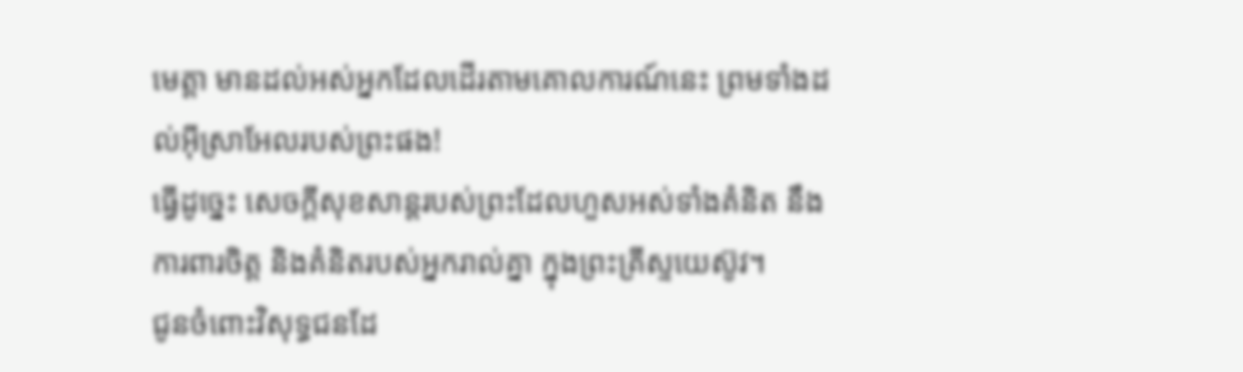មេត្តា មានដល់អស់អ្នកដែលដើរតាមគោលការណ៍នេះ ព្រមទាំងដល់អ៊ីស្រាអែលរបស់ព្រះផង!
ធ្វើដូច្នេះ សេចក្ដីសុខសាន្តរបស់ព្រះដែលហួសអស់ទាំងគំនិត នឹងការពារចិត្ត និងគំនិតរបស់អ្នករាល់គ្នា ក្នុងព្រះគ្រីស្ទយេស៊ូវ។
ជូនចំពោះវិសុទ្ធជនដែ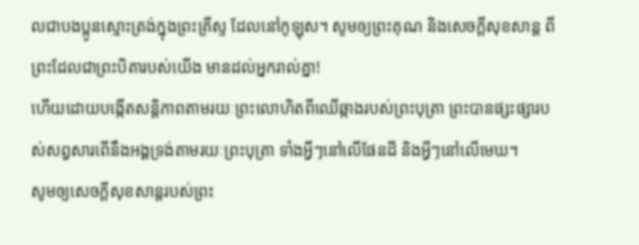លជាបងប្អូនស្មោះត្រង់ក្នុងព្រះគ្រីស្ទ ដែលនៅកូឡុស។ សូមឲ្យព្រះគុណ និងសេចក្ដីសុខសាន្ត ពីព្រះដែលជាព្រះបិតារបស់យើង មានដល់អ្នករាល់គ្នា!
ហើយដោយបង្កើតសន្តិភាពតាមរយៈព្រះលោហិតពីឈើឆ្កាងរបស់ព្រះបុត្រា ព្រះបានផ្សះផ្សារបស់សព្វសារពើនឹងអង្គទ្រង់តាមរយៈព្រះបុត្រា ទាំងអ្វីៗនៅលើផែនដី និងអ្វីៗនៅលើមេឃ។
សូមឲ្យសេចក្ដីសុខសាន្តរបស់ព្រះ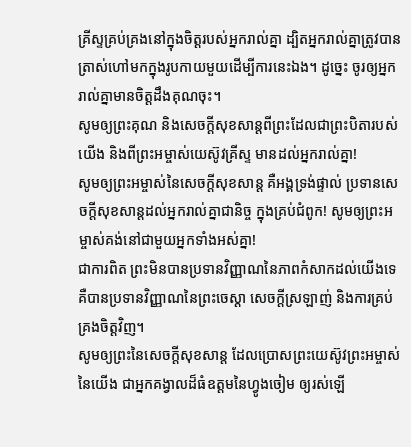គ្រីស្ទគ្រប់គ្រងនៅក្នុងចិត្តរបស់អ្នករាល់គ្នា ដ្បិតអ្នករាល់គ្នាត្រូវបានត្រាស់ហៅមកក្នុងរូបកាយមួយដើម្បីការនេះឯង។ ដូច្នេះ ចូរឲ្យអ្នករាល់គ្នាមានចិត្តដឹងគុណចុះ។
សូមឲ្យព្រះគុណ និងសេចក្ដីសុខសាន្តពីព្រះដែលជាព្រះបិតារបស់យើង និងពីព្រះអម្ចាស់យេស៊ូវគ្រីស្ទ មានដល់អ្នករាល់គ្នា!
សូមឲ្យព្រះអម្ចាស់នៃសេចក្ដីសុខសាន្ត គឺអង្គទ្រង់ផ្ទាល់ ប្រទានសេចក្ដីសុខសាន្តដល់អ្នករាល់គ្នាជានិច្ច ក្នុងគ្រប់ជំពូក! សូមឲ្យព្រះអម្ចាស់គង់នៅជាមួយអ្នកទាំងអស់គ្នា!
ជាការពិត ព្រះមិនបានប្រទានវិញ្ញាណនៃភាពកំសាកដល់យើងទេ គឺបានប្រទានវិញ្ញាណនៃព្រះចេស្ដា សេចក្ដីស្រឡាញ់ និងការគ្រប់គ្រងចិត្តវិញ។
សូមឲ្យព្រះនៃសេចក្ដីសុខសាន្ត ដែលប្រោសព្រះយេស៊ូវព្រះអម្ចាស់នៃយើង ជាអ្នកគង្វាលដ៏ធំឧត្ដមនៃហ្វូងចៀម ឲ្យរស់ឡើ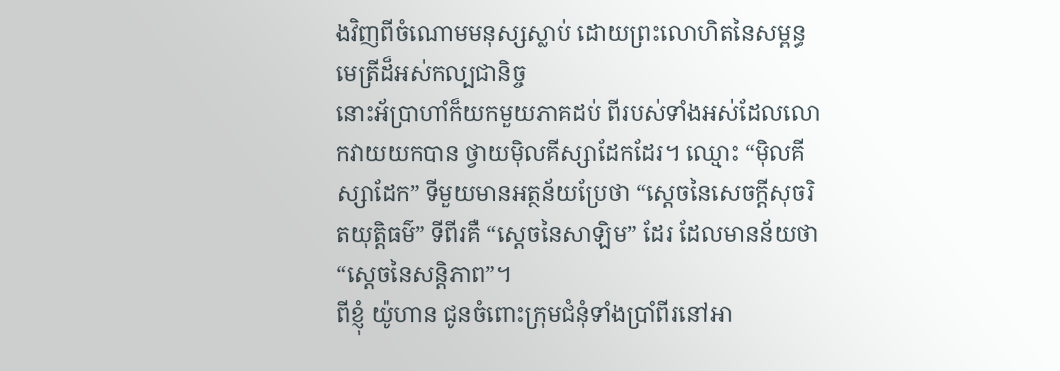ងវិញពីចំណោមមនុស្សស្លាប់ ដោយព្រះលោហិតនៃសម្ពន្ធមេត្រីដ៏អស់កល្បជានិច្ច
នោះអ័ប្រាហាំក៏យកមួយភាគដប់ ពីរបស់ទាំងអស់ដែលលោកវាយយកបាន ថ្វាយម៉ិលគីស្សាដែកដែរ។ ឈ្មោះ “ម៉ិលគីស្សាដែក” ទីមួយមានអត្ថន័យប្រែថា “ស្ដេចនៃសេចក្ដីសុចរិតយុត្តិធម៌” ទីពីរគឺ “ស្ដេចនៃសាឡិម” ដែរ ដែលមានន័យថា “ស្ដេចនៃសន្តិភាព”។
ពីខ្ញុំ យ៉ូហាន ជូនចំពោះក្រុមជំនុំទាំងប្រាំពីរនៅអា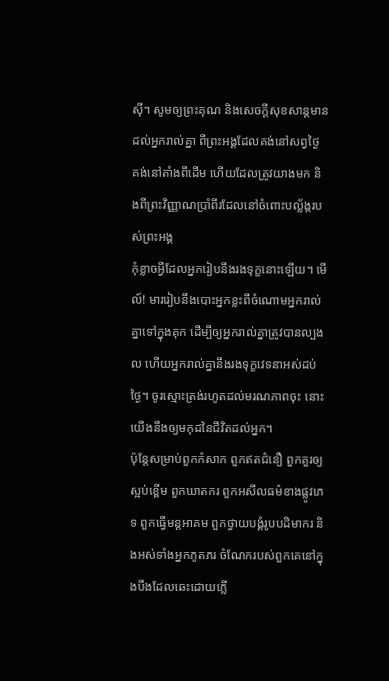ស៊ី។ សូមឲ្យព្រះគុណ និងសេចក្ដីសុខសាន្តមានដល់អ្នករាល់គ្នា ពីព្រះអង្គដែលគង់នៅសព្វថ្ងៃ គង់នៅតាំងពីដើម ហើយដែលត្រូវយាងមក និងពីព្រះវិញ្ញាណប្រាំពីរដែលនៅចំពោះបល្ល័ង្ករបស់ព្រះអង្គ
កុំខ្លាចអ្វីដែលអ្នករៀបនឹងរងទុក្ខនោះឡើយ។ មើល៍! មាររៀបនឹងបោះអ្នកខ្លះពីចំណោមអ្នករាល់គ្នាទៅក្នុងគុក ដើម្បីឲ្យអ្នករាល់គ្នាត្រូវបានល្បងល ហើយអ្នករាល់គ្នានឹងរងទុក្ខវេទនាអស់ដប់ថ្ងៃ។ ចូរស្មោះត្រង់រហូតដល់មរណភាពចុះ នោះយើងនឹងឲ្យមកុដនៃជីវិតដល់អ្នក។
ប៉ុន្តែសម្រាប់ពួកកំសាក ពួកឥតជំនឿ ពួកគួរឲ្យស្អប់ខ្ពើម ពួកឃាតករ ពួកអសីលធម៌ខាងផ្លូវភេទ ពួកធ្វើមន្តអាគម ពួកថ្វាយបង្គំរូបបដិមាករ និងអស់ទាំងអ្នកភូតភរ ចំណែករបស់ពួកគេនៅក្នុងបឹងដែលឆេះដោយភ្លើ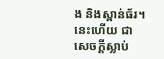ង និងស្ពាន់ធ័រ។ នេះហើយ ជាសេចក្ដីស្លាប់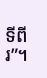ទីពីរ”។